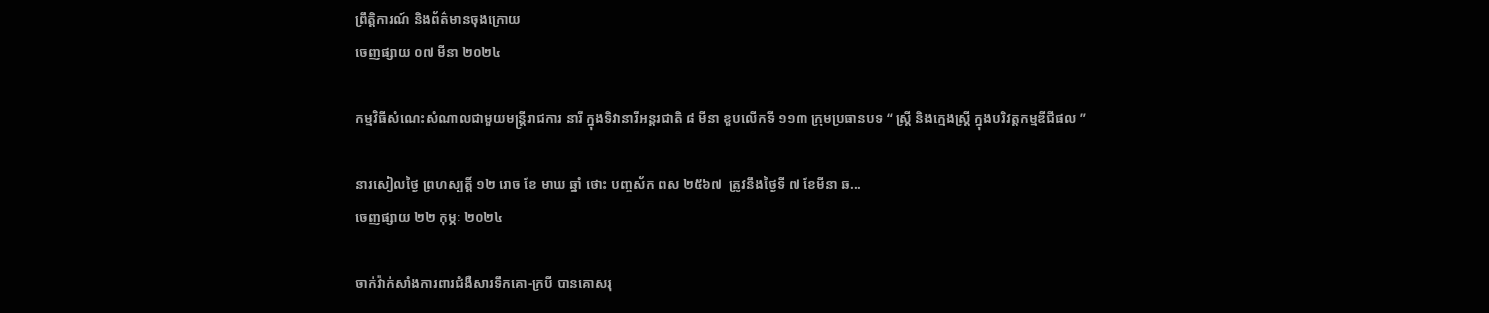ព្រឹត្តិការណ៍ និងព័ត៌មានចុងក្រោយ
ចេញផ្សាយ ០៧ មីនា ២០២៤

កម្មវិធីសំណេះសំណាលជាមួយមន្ត្រីរាជការ នារី ក្នុងទិវានារីអន្តរជាតិ ៨ មីនា ខួបលើកទី ១១៣ ក្រុមប្រធានបទ “ ស្រ្តី និងក្មេងស្រ្តី ក្នុងបរិវត្តកម្មឌីជីផល ”

នារសៀលថ្ងៃ ព្រហស្បត្តិ៍ ១២ រោច ខែ មាឃ ឆ្នាំ ថោះ បញ្ចស័ក ពស ២៥៦៧  ត្រូវនឹងថ្ងៃទី ៧ ខែមីនា ឆ...
ចេញផ្សាយ ២២ កុម្ភៈ ២០២៤

ចាក់វ៉ាក់សាំងការពារជំងឺសារទឹកគោ-ក្របី បានគោសរុ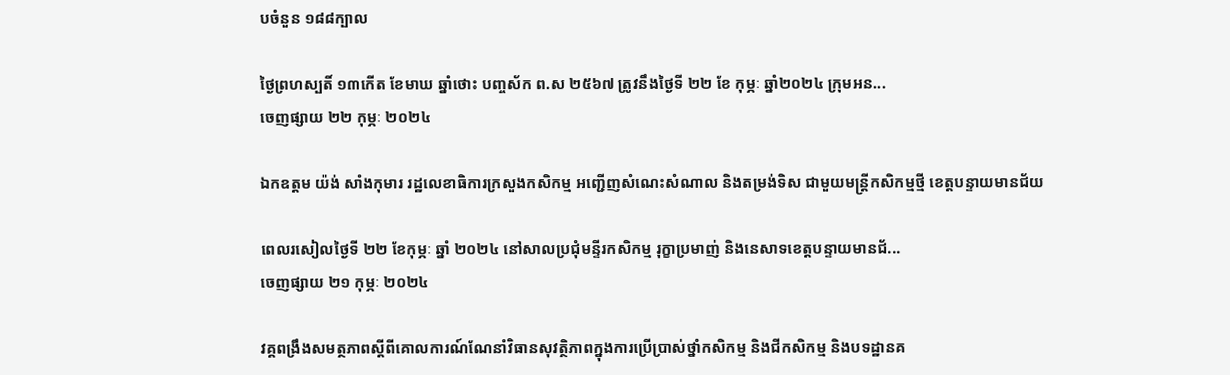បចំនួន ១៨៨ក្បាល

ថ្ងៃព្រហស្បតិ៍ ១៣កើត ខែមាឃ ឆ្នាំថោះ បញ្ចស័ក ព.ស ២៥៦៧ ត្រូវនឹងថ្ងៃទី ២២ ខែ កុម្ភៈ ឆ្នាំ២០២៤ ក្រុមអន...
ចេញផ្សាយ ២២ កុម្ភៈ ២០២៤

ឯកឧត្តម យ៉ង់ សាំងកុមារ រដ្ឋលេខាធិការក្រសួងកសិកម្ម អញ្ជើញសំណេះសំណាល និងតម្រង់ទិស ជាមួយមន្ត្រីកសិកម្មថ្មី ខេត្តបន្ទាយមានជ័យ

ពេលរសៀលថ្ងៃទី ២២ ខែកុម្ភៈ ឆ្នាំ ២០២៤ នៅសាលប្រជុំមន្ទីរកសិកម្ម រុក្ខាប្រមាញ់ និងនេសាទខេត្តបន្ទាយមានជ័...
ចេញផ្សាយ ២១ កុម្ភៈ ២០២៤

វគ្គពង្រឹងសមត្ថភាពស្តីពីគោលការណ៍ណែនាំវិធានសុវត្ថិភាពក្នុងការប្រើប្រាស់ថ្នាំកសិកម្ម និងជីកសិកម្ម និងបទដ្ឋានគ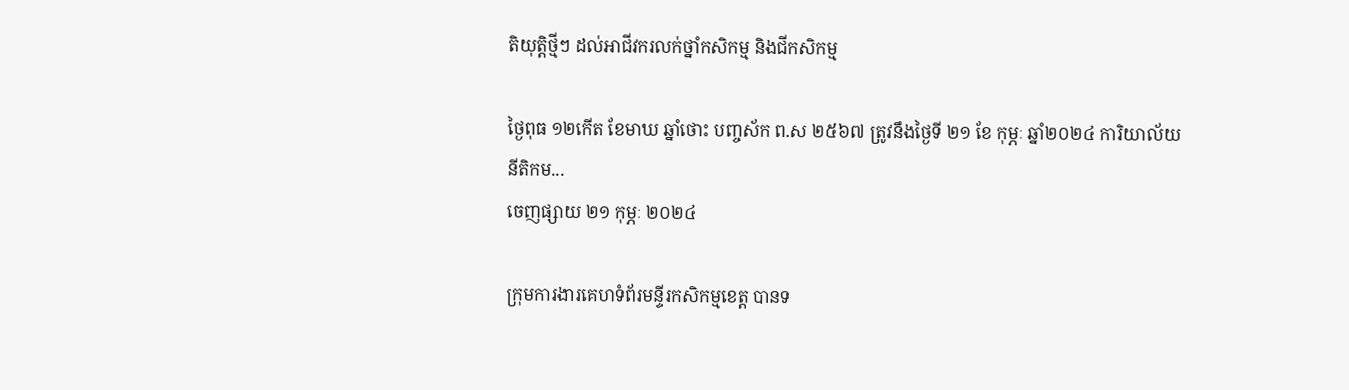តិយុត្តិថ្មីៗ ដល់អាជីវករលក់ថ្នាំកសិកម្ម និងជីកសិកម្ម

ថ្ងៃពុធ ១២កើត ខែមាឃ ឆ្នាំថោះ បញ្ចស័ក ព.ស ២៥៦៧ ត្រូវនឹងថ្ងៃទី ២១ ខែ កុម្ភៈ ឆ្នាំ២០២៤ ការិយាល័យនីតិកម...
ចេញផ្សាយ ២១ កុម្ភៈ ២០២៤

ក្រុមការងារគេហទំព័រមន្ទីរកសិកម្មខេត្ត បានទ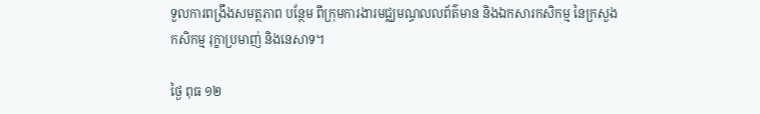ទួលការពង្រឹងសមត្ថភាព បន្ថែម ពីក្រុមការងារមជ្ឈមណ្ធលលព័ត៌មាន និងឯកសារកសិកម្ម នៃក្រសួងកសិកម្ម រុក្ខាប្រមាញ់ និងនេសាទ។

ថ្ងៃ ពុធ ១២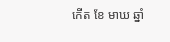កើត ខែ មាឃ ឆ្នាំ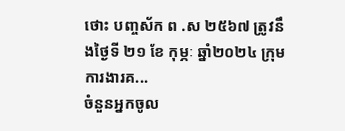ថោះ បញ្ចស័ក ព .ស ២៥៦៧ ត្រូវនឹងថ្ងៃទី ២១ ខែ កុម្ភៈ ឆ្នាំ២០២៤ ក្រុមការងារគ...
ចំនួនអ្នកចូល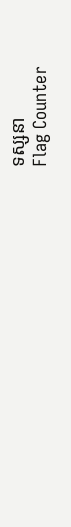ទស្សនា
Flag Counter